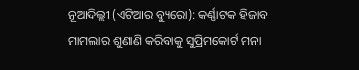ନୂଆଦିଲ୍ଲୀ (ଏଟିଆର ବ୍ୟୁରୋ): କର୍ଣ୍ଣାଟକ ହିଜାବ ମାମଲାର ଶୁଣାଣି କରିବାକୁ ସୁପ୍ରିମକୋର୍ଟ ମନା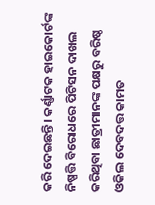କରି ଦେଇଛନ୍ତି। କର୍ଣ୍ଣାଟକ ହାଇକୋର୍ଟଙ୍କ ନିଷ୍ପତ୍ତି ବିରୋଧରେ ପିଟିସନ ଦାଖଲ କରିଥିବା ଛାତ୍ରୀମାନଙ୍କ ପକ୍ଷରୁ ବରିଷ୍ଠ ଓକିଲ ଦେବଦତ୍ତ କାମତ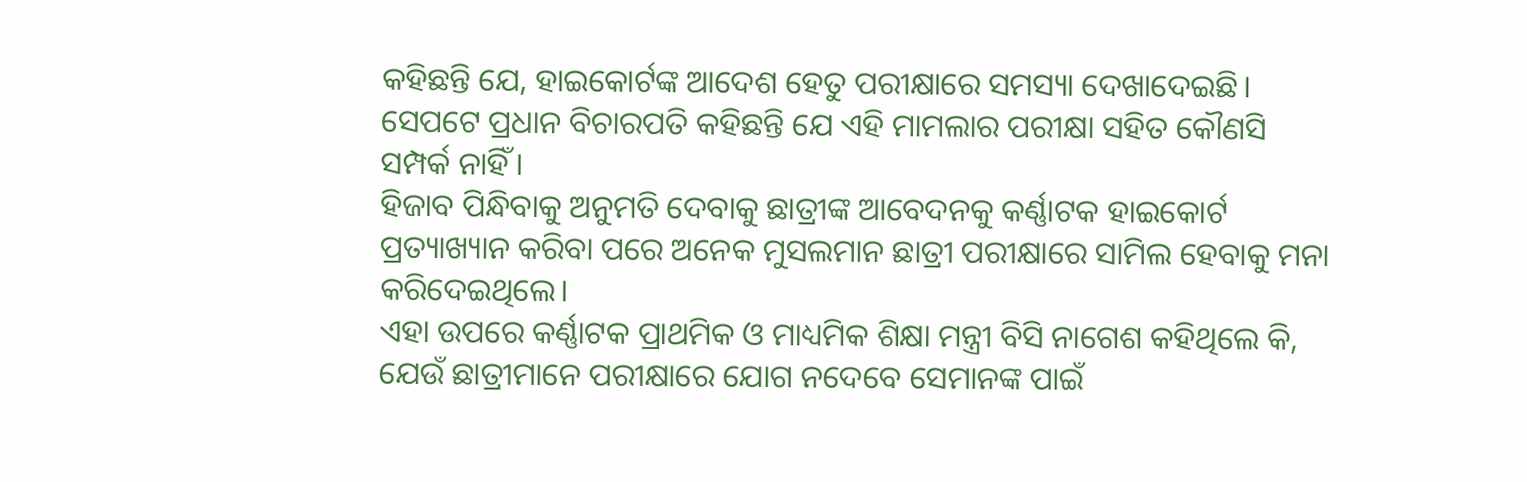କହିଛନ୍ତି ଯେ, ହାଇକୋର୍ଟଙ୍କ ଆଦେଶ ହେତୁ ପରୀକ୍ଷାରେ ସମସ୍ୟା ଦେଖାଦେଇଛି। ସେପଟେ ପ୍ରଧାନ ବିଚାରପତି କହିଛନ୍ତି ଯେ ଏହି ମାମଲାର ପରୀକ୍ଷା ସହିତ କୌଣସି ସମ୍ପର୍କ ନାହିଁ।
ହିଜାବ ପିନ୍ଧିବାକୁ ଅନୁମତି ଦେବାକୁ ଛାତ୍ରୀଙ୍କ ଆବେଦନକୁ କର୍ଣ୍ଣାଟକ ହାଇକୋର୍ଟ ପ୍ରତ୍ୟାଖ୍ୟାନ କରିବା ପରେ ଅନେକ ମୁସଲମାନ ଛାତ୍ରୀ ପରୀକ୍ଷାରେ ସାମିଲ ହେବାକୁ ମନା କରିଦେଇଥିଲେ।
ଏହା ଉପରେ କର୍ଣ୍ଣାଟକ ପ୍ରାଥମିକ ଓ ମାଧ୍ୟମିକ ଶିକ୍ଷା ମନ୍ତ୍ରୀ ବିସି ନାଗେଶ କହିଥିଲେ କି, ଯେଉଁ ଛାତ୍ରୀମାନେ ପରୀକ୍ଷାରେ ଯୋଗ ନଦେବେ ସେମାନଙ୍କ ପାଇଁ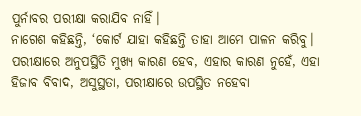ପୁର୍ନାବର ପରୀକ୍ଷା କରାଯିବ ନାହିଁ।
ନାଗେଶ କହିଛନ୍ତି, ‘କୋର୍ଟ ଯାହା କହିଛନ୍ତି ତାହା ଆମେ ପାଳନ କରିବୁ। ପରୀକ୍ଷାରେ ଅନୁପସ୍ଥିତି ମୁଖ୍ୟ କାରଣ ହେବ, ଏହାର କାରଣ ନୁହେଁ, ଏହା ହିଜାବ ବିବାଦ, ଅସୁସ୍ଥତା, ପରୀକ୍ଷାରେ ଉପସ୍ଥିତ ନହେବା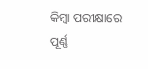କିମ୍ବା ପରୀକ୍ଷାରେ ପୂର୍ଣ୍ଣ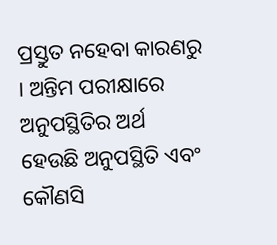ପ୍ରସ୍ତୁତ ନହେବା କାରଣରୁ । ଅନ୍ତିମ ପରୀକ୍ଷାରେ ଅନୁପସ୍ଥିତିର ଅର୍ଥ ହେଉଛି ଅନୁପସ୍ଥିତି ଏବଂ କୌଣସି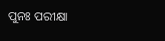ପୁନଃ ପରୀକ୍ଷା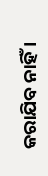କରାଯିବ ନାହିଁ ।